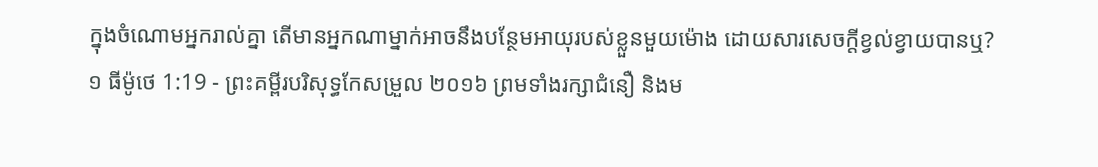ក្នុងចំណោមអ្នករាល់គ្នា តើមានអ្នកណាម្នាក់អាចនឹងបន្ថែមអាយុរបស់ខ្លួនមួយម៉ោង ដោយសារសេចក្តីខ្វល់ខ្វាយបានឬ?
១ ធីម៉ូថេ 1:19 - ព្រះគម្ពីរបរិសុទ្ធកែសម្រួល ២០១៦ ព្រមទាំងរក្សាជំនឿ និងម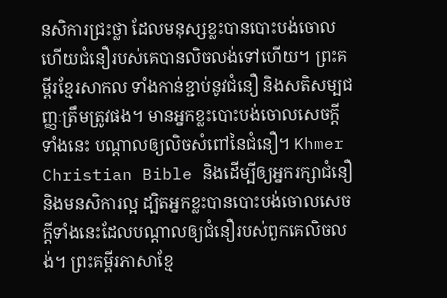នសិការជ្រះថ្លា ដែលមនុស្សខ្លះបានបោះបង់ចោល ហើយជំនឿរបស់គេបានលិចលង់ទៅហើយ។ ព្រះគម្ពីរខ្មែរសាកល ទាំងកាន់ខ្ជាប់នូវជំនឿ និងសតិសម្បជញ្ញៈត្រឹមត្រូវផង។ មានអ្នកខ្លះបោះបង់ចោលសេចក្ដីទាំងនេះ បណ្ដាលឲ្យលិចសំពៅនៃជំនឿ។ Khmer Christian Bible និងដើម្បីឲ្យអ្នករក្សាជំនឿ និងមនសិការល្អ ដ្បិតអ្នកខ្លះបានបោះបង់ចោលសេចក្ដីទាំងនេះដែលបណ្ដាលឲ្យជំនឿរបស់ពួកគេលិចលង់។ ព្រះគម្ពីរភាសាខ្មែ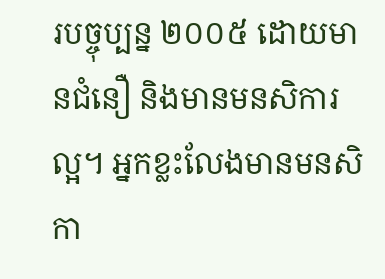របច្ចុប្បន្ន ២០០៥ ដោយមានជំនឿ និងមានមនសិការល្អ។ អ្នកខ្លះលែងមានមនសិកា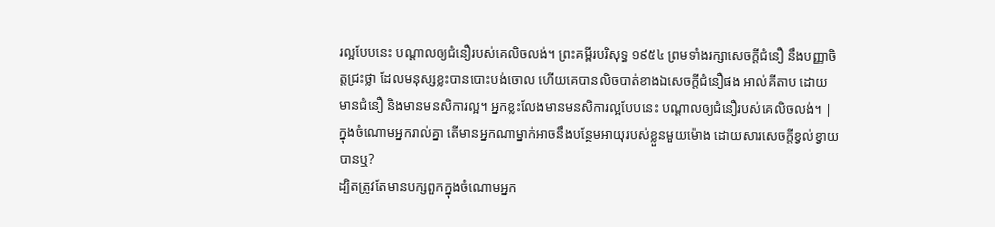រល្អបែបនេះ បណ្ដាលឲ្យជំនឿរបស់គេលិចលង់។ ព្រះគម្ពីរបរិសុទ្ធ ១៩៥៤ ព្រមទាំងរក្សាសេចក្ដីជំនឿ នឹងបញ្ញាចិត្តជ្រះថ្លា ដែលមនុស្សខ្លះបានបោះបង់ចោល ហើយគេបានលិចបាត់ខាងឯសេចក្ដីជំនឿផង អាល់គីតាប ដោយមានជំនឿ និងមានមនសិការល្អ។ អ្នកខ្លះលែងមានមនសិការល្អបែបនេះ បណ្ដាលឲ្យជំនឿរបស់គេលិចលង់។ |
ក្នុងចំណោមអ្នករាល់គ្នា តើមានអ្នកណាម្នាក់អាចនឹងបន្ថែមអាយុរបស់ខ្លួនមួយម៉ោង ដោយសារសេចក្តីខ្វល់ខ្វាយបានឬ?
ដ្បិតត្រូវតែមានបក្សពួកក្នុងចំណោមអ្នក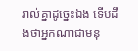រាល់គ្នាដូច្នេះឯង ទើបដឹងថាអ្នកណាជាមនុ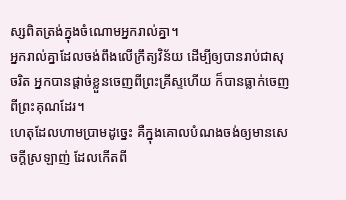ស្សពិតត្រង់ក្នុងចំណោមអ្នករាល់គ្នា។
អ្នករាល់គ្នាដែលចង់ពឹងលើក្រឹត្យវិន័យ ដើម្បីឲ្យបានរាប់ជាសុចរិត អ្នកបានផ្ដាច់ខ្លួនចេញពីព្រះគ្រីស្ទហើយ ក៏បានធ្លាក់ចេញពីព្រះគុណដែរ។
ហេតុដែលហាមប្រាមដូច្នេះ គឺក្នុងគោលបំណងចង់ឲ្យមានសេចក្ដីស្រឡាញ់ ដែលកើតពី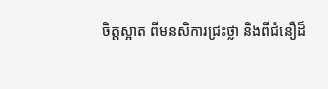ចិត្តស្អាត ពីមនសិការជ្រះថ្លា និងពីជំនឿដ៏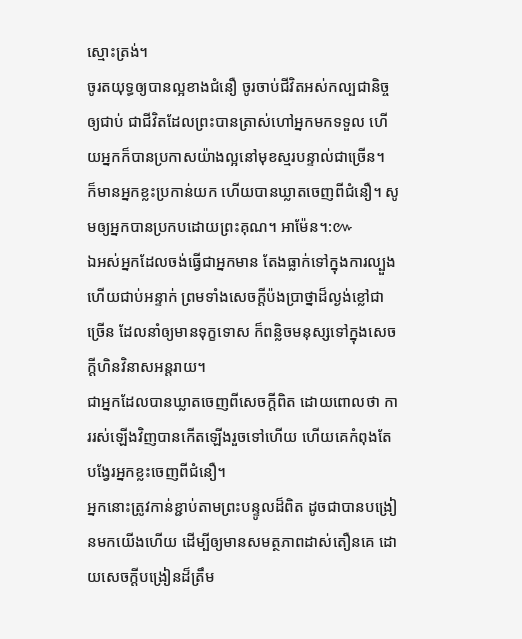ស្មោះត្រង់។
ចូរតយុទ្ធឲ្យបានល្អខាងជំនឿ ចូរចាប់ជីវិតអស់កល្បជានិច្ចឲ្យជាប់ ជាជីវិតដែលព្រះបានត្រាស់ហៅអ្នកមកទទួល ហើយអ្នកក៏បានប្រកាសយ៉ាងល្អនៅមុខស្មរបន្ទាល់ជាច្រើន។
ក៏មានអ្នកខ្លះប្រកាន់យក ហើយបានឃ្លាតចេញពីជំនឿ។ សូមឲ្យអ្នកបានប្រកបដោយព្រះគុណ។ អាម៉ែន។:៚
ឯអស់អ្នកដែលចង់ធ្វើជាអ្នកមាន តែងធ្លាក់ទៅក្នុងការល្បួង ហើយជាប់អន្ទាក់ ព្រមទាំងសេចក្ដីប៉ងប្រាថ្នាដ៏ល្ងង់ខ្លៅជាច្រើន ដែលនាំឲ្យមានទុក្ខទោស ក៏ពន្លិចមនុស្សទៅក្នុងសេចក្ដីហិនវិនាសអន្តរាយ។
ជាអ្នកដែលបានឃ្លាតចេញពីសេចក្ដីពិត ដោយពោលថា ការរស់ឡើងវិញបានកើតឡើងរួចទៅហើយ ហើយគេកំពុងតែបង្វែរអ្នកខ្លះចេញពីជំនឿ។
អ្នកនោះត្រូវកាន់ខ្ជាប់តាមព្រះបន្ទូលដ៏ពិត ដូចជាបានបង្រៀនមកយើងហើយ ដើម្បីឲ្យមានសមត្ថភាពដាស់តឿនគេ ដោយសេចក្ដីបង្រៀនដ៏ត្រឹម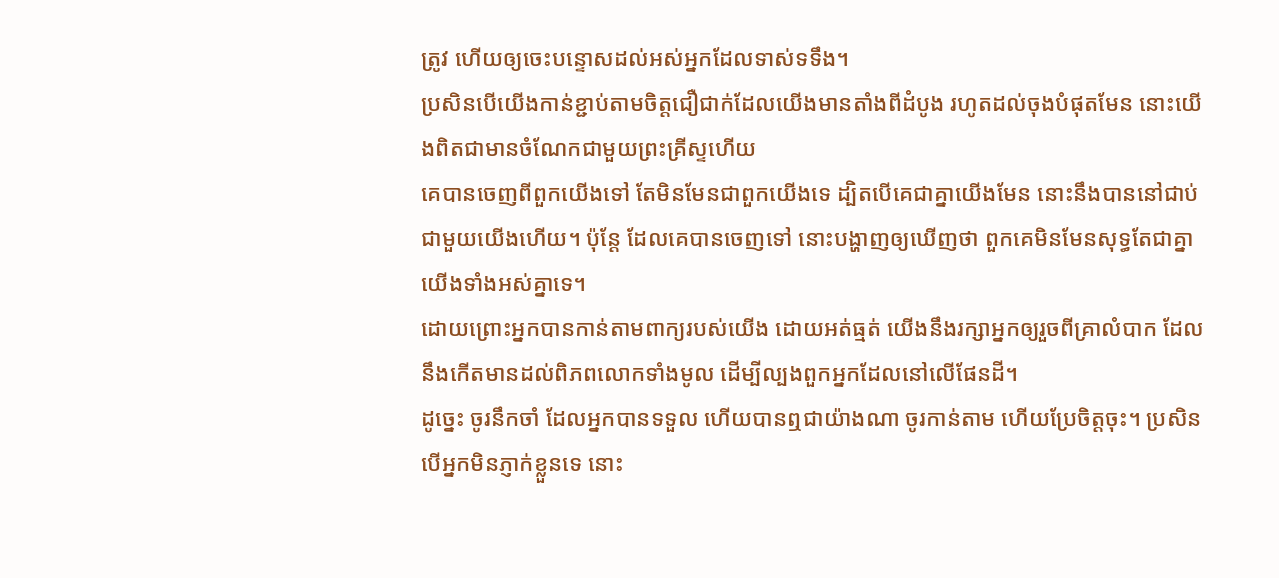ត្រូវ ហើយឲ្យចេះបន្ទោសដល់អស់អ្នកដែលទាស់ទទឹង។
ប្រសិនបើយើងកាន់ខ្ជាប់តាមចិត្តជឿជាក់ដែលយើងមានតាំងពីដំបូង រហូតដល់ចុងបំផុតមែន នោះយើងពិតជាមានចំណែកជាមួយព្រះគ្រីស្ទហើយ
គេបានចេញពីពួកយើងទៅ តែមិនមែនជាពួកយើងទេ ដ្បិតបើគេជាគ្នាយើងមែន នោះនឹងបាននៅជាប់ជាមួយយើងហើយ។ ប៉ុន្ដែ ដែលគេបានចេញទៅ នោះបង្ហាញឲ្យឃើញថា ពួកគេមិនមែនសុទ្ធតែជាគ្នាយើងទាំងអស់គ្នាទេ។
ដោយព្រោះអ្នកបានកាន់តាមពាក្យរបស់យើង ដោយអត់ធ្មត់ យើងនឹងរក្សាអ្នកឲ្យរួចពីគ្រាលំបាក ដែលនឹងកើតមានដល់ពិភពលោកទាំងមូល ដើម្បីល្បងពួកអ្នកដែលនៅលើផែនដី។
ដូច្នេះ ចូរនឹកចាំ ដែលអ្នកបានទទួល ហើយបានឮជាយ៉ាងណា ចូរកាន់តាម ហើយប្រែចិត្តចុះ។ ប្រសិនបើអ្នកមិនភ្ញាក់ខ្លួនទេ នោះ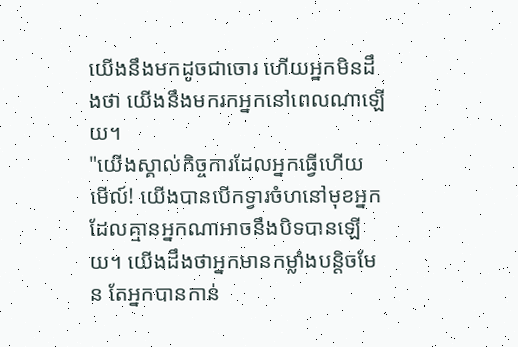យើងនឹងមកដូចជាចោរ ហើយអ្នកមិនដឹងថា យើងនឹងមករកអ្នកនៅពេលណាឡើយ។
"យើងស្គាល់កិច្ចការដែលអ្នកធ្វើហើយ មើល៍! យើងបានបើកទ្វារចំហនៅមុខអ្នក ដែលគ្មានអ្នកណាអាចនឹងបិទបានឡើយ។ យើងដឹងថាអ្នកមានកម្លាំងបន្តិចមែន តែអ្នកបានកាន់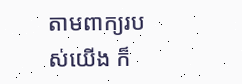តាមពាក្យរបស់យើង ក៏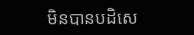មិនបានបដិសេ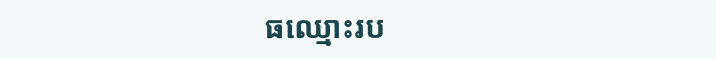ធឈ្មោះរប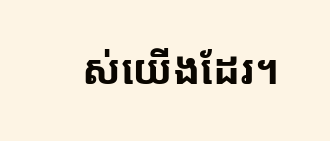ស់យើងដែរ។